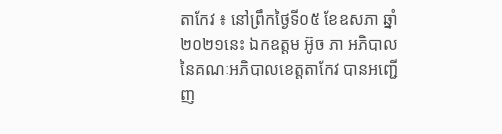តាកែវ ៖ នៅព្រឹកថ្ងៃទី០៥ ខែឧសភា ឆ្នាំ២០២១នេះ ឯកឧត្តម អ៊ូច ភា អភិបាល នៃគណៈអភិបាលខេត្តតាកែវ បានអញ្ជើញ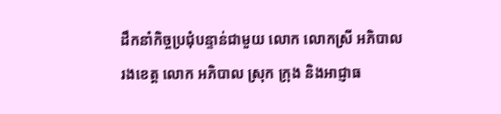ដឹកនាំកិច្ចប្រជុំបន្ទាន់ជាមួយ លោក លោកស្រី អភិបាលរងខេត្ត លោក អភិបាល ស្រុក ក្រុង និងអាជ្ញាធ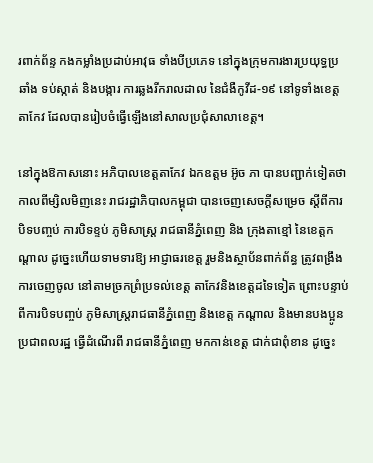រពាក់ព័ន្ទ កងកម្លាំងប្រដាប់អាវុធ ទាំងបីប្រភេទ នៅក្នុងក្រុមការងារប្រយុទ្ធប្រឆាំង ទប់ស្កាត់ និងបង្ការ ការឆ្លងរីករាលដាល នៃជំងឺកូវីដ-១៩ នៅទូទាំងខេត្តតាកែវ ដែលបានរៀបចំធ្វើឡើងនៅសាលប្រជុំសាលាខេត្ត។

នៅក្នុងឱកាសនោះ អភិបាលខេត្តតាកែវ ឯកឧត្តម អ៊ូច ភា បានបញ្ជាក់ទៀតថា កាលពីម្សិលមិញនេះ រាជរដ្ឋាភិបាលកម្ពុជា បានចេញសេចក្ដីសម្រេច ស្ដីពីការបិទបញ្ចប់ ការបិទខ្ទប់ ភូមិសាស្រ្ត រាជធានីភ្នំពេញ និង ក្រុងតាខ្មៅ នៃខេត្តកណ្ដាល ដូច្នេះហើយទាមទារឱ្យ អាជ្ញាធរខេត្ត រួមនិងស្ថាប័នពាក់ព័ន្ធ ត្រូវពង្រឹងការចេញចូល នៅតាមច្រកព្រំប្រទល់ខេត្ត តាកែវនិងខេត្តដទៃទៀត ព្រោះបន្ទាប់ពីការបិទបញ្ចប់ ភូមិសាស្ត្ររាជធានីភ្នំពេញ និងខេត្ត កណ្ដាល និងមានបងប្អូនប្រជាពលរដ្ឋ ធ្វើដំណើរពី រាជធានីភ្នំពេញ មកកាន់ខេត្ត ជាក់ជាពុំខាន ដូច្នេះ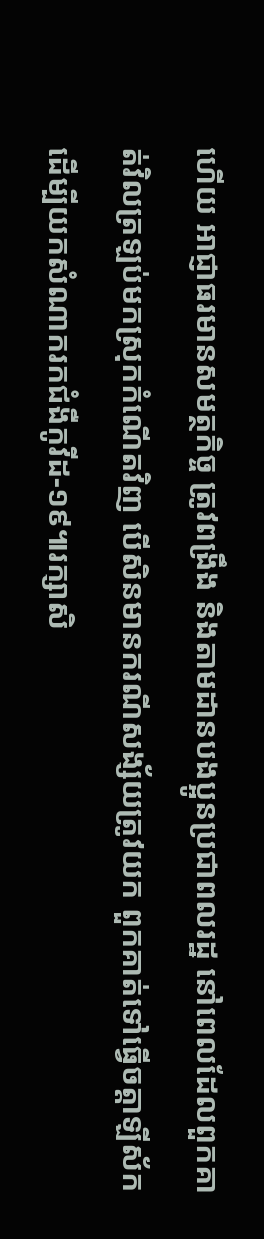ហើយ អាជ្ញាធរមានសមត្ថកិច្ច ត្រូវពង្រឹង និងតាមដានបងប្អូនប្រជាពលរដ្ឋ នៅពេលដែលពួកគាត់វិលត្រឡប់មកស្រុកកំណើតវិញ បើសិនមានករណីសង្ស័យត្រូវយក ពួកគាត់ទៅធ្វើចត្តាឡីស័ក ដើម្បីយកសំណាករកជំងឺកូវីដ-១៩៕រក្សាសិ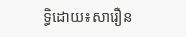ទ្ធិដោយ៖សារឿន